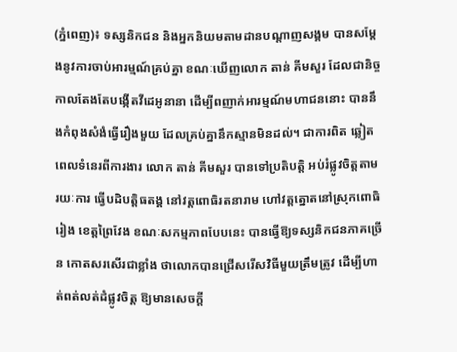(ភ្នំពេញ)៖ ទស្សនិកជន និងអ្នកនិយមតាមដានបណ្តាញសង្គម បានសម្តែងនូវការចាប់អារម្មណ៍គ្រប់គ្នា ខណៈឃើញលោក តាន់ គីមសួរ ដែលជានិច្ចកាលតែងតែបង្កើតវីដេអូនានា ដើម្បីពញាក់អារម្មណ៍មហាជននោះ បាននឹងកំពុងសំងំធ្វើរឿងមួយ ដែលគ្រប់គ្នានឹកស្មានមិនដល់។ ជាការពិត ឆ្លៀតពេលទំនេរពីការងារ លោក តាន់ គីមសួរ បានទៅប្រតិបត្តិ អប់រំផ្លូវចិត្តតាមរយៈការ ធ្វើបដិបត្តិធតង្គ នៅវត្តពោធិរតនារាម ហៅវត្តត្នោតនៅស្រុកពោធិរៀង ខេត្តព្រៃវែង ខណៈសកម្មភាពបែបនេះ បានធ្វើឱ្យទស្សនិកជនភាគច្រើន កោតសរសើរជាខ្លាំង ថាលោកបានជ្រើសរើសវិធីមួយត្រឹមត្រូវ ដើម្បីហាត់ពត់លត់ដំផ្លូវចិត្ត ឱ្យមានសេចក្តី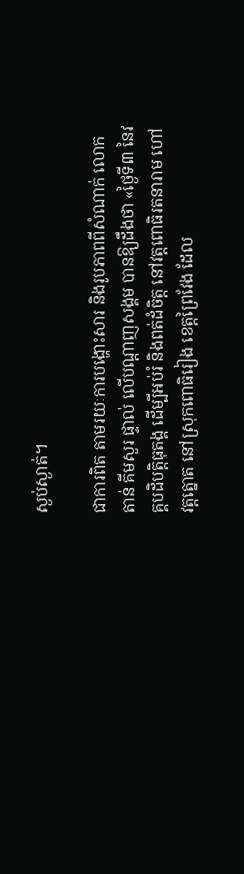ស្ងប់ស្ងាត់។

ជាការពិត តាមរយៈការបង្ហោះសារ និងរូបភាពពីសំណាក់ លោក តាន់ គីមសួរ ផ្ទាល់ លើបណ្តាញសង្គម បានឱ្យដឹងថា «ថ្ងៃទី៣ នៃវគ្គបដិបត្តិធុតង្គ ដើម្បីអប់រំ និងពត់ដំចិត្ត នៅវត្តពោធិរតនារាម ហៅវត្តត្នោត នៅស្រុកពោធិរៀង ខេត្តព្រៃវែង ដែល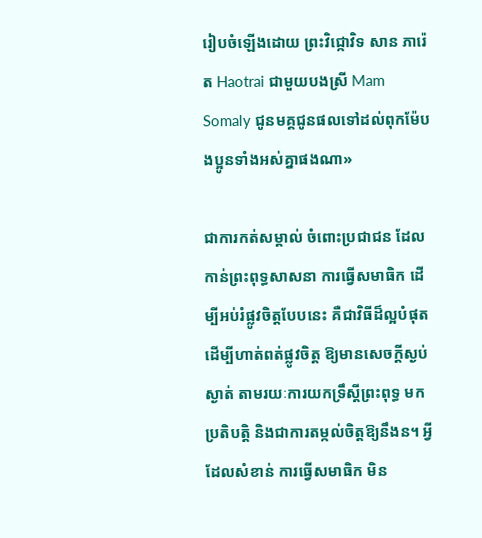រៀបចំឡើងដោយ ព្រះវិជ្កោវិទ សាន ភារ៉េត Haotrai ជាមួយបងស្រី Mam Somaly ជូនមគ្គជូនផលទៅដល់ពុកម៉ែបងប្អូនទាំងអស់គ្នាផងណា»

ជាការកត់សម្គាល់ ចំពោះប្រជាជន ដែលកាន់ព្រះពុទ្ធសាសនា ការធ្វើសមាធិក ដើម្បីអប់រំផ្លូវចិត្តបែបនេះ គឺជាវិធីដ៏ល្អបំផុត ដើម្បីហាត់ពត់ផ្លូវចិត្ត ឱ្យមានសេចក្តីស្ងប់ស្ងាត់ តាមរយៈការយកទ្រឹស្តីព្រះពុទ្ធ មកប្រតិបត្តិ និងជាការតម្កល់ចិត្តឱ្យនឹងន។ អ្វីដែលសំខាន់ ការធ្វើសមាធិក មិន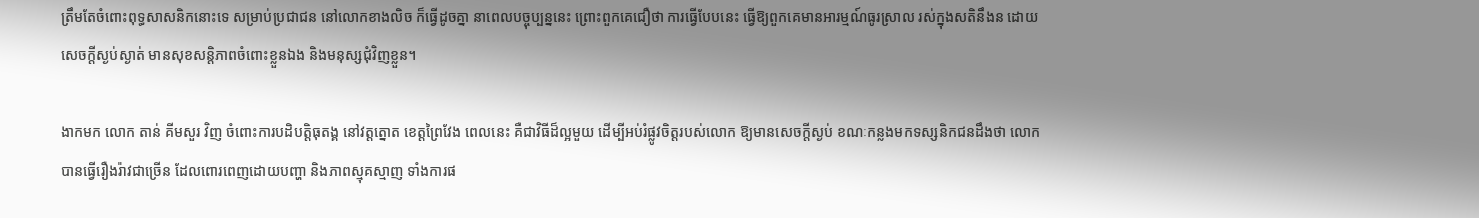ត្រឹមតែចំពោះពុទ្ធសាសនិកនោះទេ សម្រាប់ប្រជាជន នៅលោកខាងលិច ក៏ធ្វើដូចគ្នា នាពេលបច្ចុប្បន្ននេះ ព្រោះពួកគេជឿថា ការធ្វើបែបនេះ ធ្វើឱ្យពួកគេមានអារម្មណ៍ធូរស្រាល រស់ក្នុងសតិនឹងន ដោយសេចក្តីស្ងប់ស្ងាត់ មានសុខសន្តិភាពចំពោះខ្លួនឯង និងមនុស្សជុំវិញខ្លួន។

ងាកមក លោក តាន់ គីមសួរ វិញ ចំពោះការបដិបត្តិធុតង្គ នៅវត្តត្នោត ខេត្តព្រៃវែង ពេលនេះ គឺជាវិធីដ៏ល្អមួយ ដើម្បីអប់រំផ្លូវចិត្តរបស់លោក ឱ្យមានសេចក្តីស្ងប់ ខណៈកន្លងមកទស្សនិកជនដឹងថា លោកបានធ្វើរឿងរ៉ាវជាច្រើន ដែលពោរពេញដោយបញ្ហា និងភាពស្មុគស្មាញ ទាំងការផ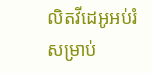លិតវីដេអូអប់រំ សម្រាប់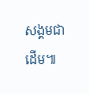សង្គមជាដើម៕